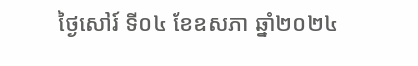ថ្ងៃសៅរ៍ ទី០៤ ខែឧសភា ឆ្នាំ២០២៤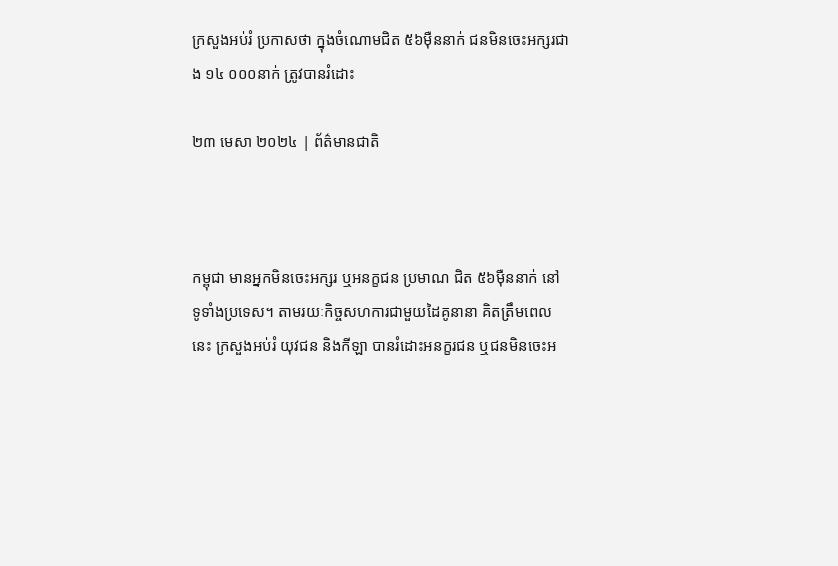ក្រសួងអប់រំ ប្រកាសថា ក្នុងចំណោមជិត ៥៦ម៉ឺននាក់ ជនមិនចេះអក្សរជាង ១៤ ០០០នាក់ ត្រូវបានរំដោះ

២៣ មេសា ២០២៤ | ព័ត៌មានជាតិ



កម្ពុជា មានអ្នកមិនចេះអក្សរ ឬអនក្ខជន ប្រមាណ ជិត ៥៦ម៉ឺននាក់ នៅទូទាំងប្រទេស។ តាមរយៈកិច្ចសហការជាមួយដៃគូនានា គិតត្រឹមពេលនេះ ក្រសួងអប់រំ យុវជន និងកីឡា បានរំដោះអនក្ខរជន ឬជនមិនចេះអ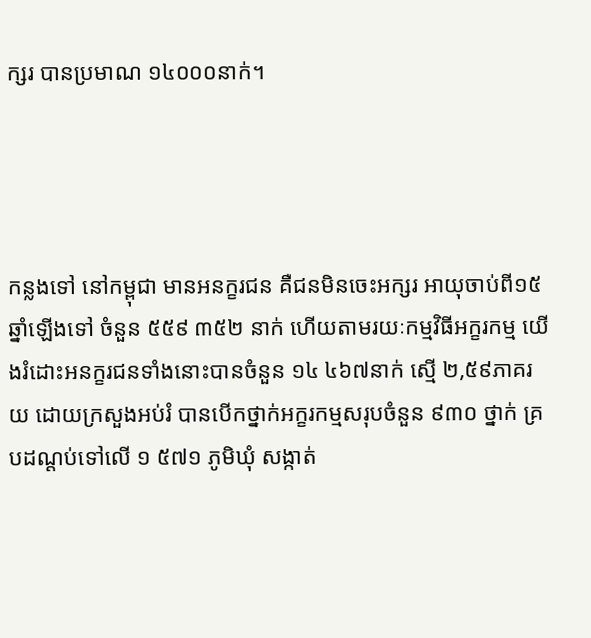ក្សរ បានប្រមាណ ១៤០០០នាក់។




កន្លងទៅ នៅកម្ពុជា មានអនក្ខរជន គឺជនមិនចេះអក្សរ អាយុចាប់ពី១៥ឆ្នាំឡើងទៅ ចំនួន ៥៥៩ ៣៥២ នាក់ ហើយតាមរយៈកម្មវិធីអក្ខរកម្ម យើងរំដោះអនក្ខរជនទាំងនោះបានចំនួន ១៤ ៤៦៧នាក់ ស្មើ ២,៥៩ភាគរយ ដោយក្រសួងអប់រំ បានបើកថ្នាក់អក្ខរកម្មសរុបចំនួន ៩៣០ ថ្នាក់ គ្របដណ្តប់ទៅលើ ១ ៥៧១ ភូមិឃុំ សង្កាត់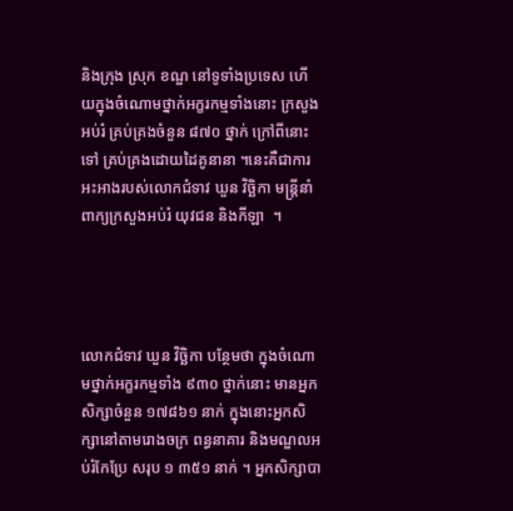និងក្រុង ស្រុក ខណ្ឌ នៅទូទាំងប្រទេស ហើយក្នុងចំណោមថ្នាក់អក្ខរកម្មទាំងនោះ ក្រសួងអប់រំ គ្រប់គ្រងចំនួន ៨៧០ ថ្នាក់ ក្រៅពីនោះទៅ គ្រប់គ្រងដោយដៃគូនានា ។នេះគឺជាការអះអាងរបស់លោកជំទាវ ឃួន វិច្ឆិកា មន្ត្រីនាំពាក្យក្រសួងអប់រំ យុវជន និងកីឡា  ។




លោកជំទាវ ឃួន វិច្ឆិកា បន្ថែមថា ក្នុងចំណោមថ្នាក់អក្ខរកម្មទាំង ៩៣០ ថ្នាក់នោះ មានអ្នកសិក្សាចំនួន ១៧៨៦១ នាក់ ក្នុងនោះអ្នកសិក្សានៅតាមរោងចក្រ ពន្ធនាគារ និងមណ្ឌលអប់រំកែប្រែ សរុប ១ ៣៥១ នាក់ ។ អ្នកសិក្សាបា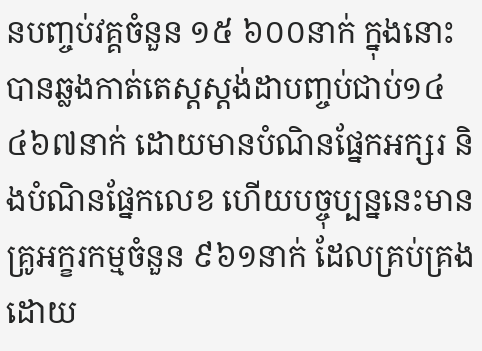នបញ្ចប់វគ្គចំនួន ១៥ ៦០០នាក់ ក្នុងនោះបានឆ្លងកាត់តេស្តស្តង់ដាបញ្ចប់ជាប់១៤ ៤៦៧នាក់ ដោយមានបំណិនផ្នែកអក្សរ និងបំណិនផ្នែកលេខ ហើយបច្ចុប្បន្ននេះមានគ្រូអក្ខរកម្មចំនួន ៩៦១នាក់ ដែលគ្រប់គ្រងដោយ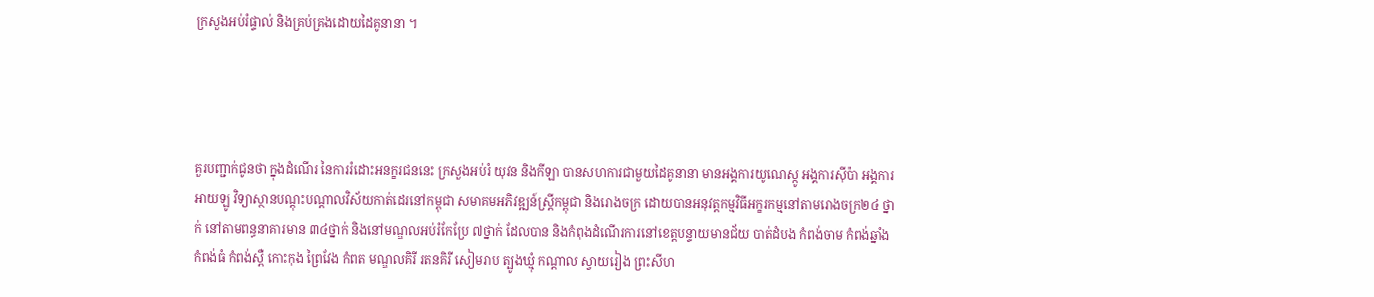ក្រសួងអប់រំផ្ទាល់ និងគ្រប់គ្រងដោយដៃគូនានា ។




គួរបញ្ជាក់ជូនថា ក្នុងដំណើរ នៃការរំដោះអនក្ខរជននេះ ក្រសួងអប់រំ យុវន និងកីឡា បានសហការជាមួយដៃគូនានា មានអង្គការយូណេស្កូ អង្គការស៊ីប៉ា អង្គការអាយឡូ វិទ្យាស្ថានបណ្តុះបណ្តាលវិស័យកាត់ដេរនៅកម្ពុជា សមាគមអភិវឌ្ឍន៍ស្ត្រីកម្ពុជា និងរោងចក្រ ដោយបានអនុវត្តកម្មវិធីអក្ខរកម្មនៅតាមរោងចក្រ២៤ ថ្នាក់ នៅតាមពន្ធនាគារមាន ៣៤ថ្នាក់ និងនៅមណ្ឌលអប់រំកែប្រែ ៧ថ្នាក់ ដែលបាន និងកំពុងដំណើរការនៅខេត្តបន្ទាយមានជ័យ បាត់ដំបង កំពង់ចាម កំពង់ឆ្នាំង កំពង់ធំ កំពង់ស្ពឺ កោះកុង ព្រៃវែង កំពត មណ្ឌលគិរី រតនគិរី សៀមរាប ត្បូងឃ្មុំ កណ្តាល ស្វាយរៀង ព្រះសីហ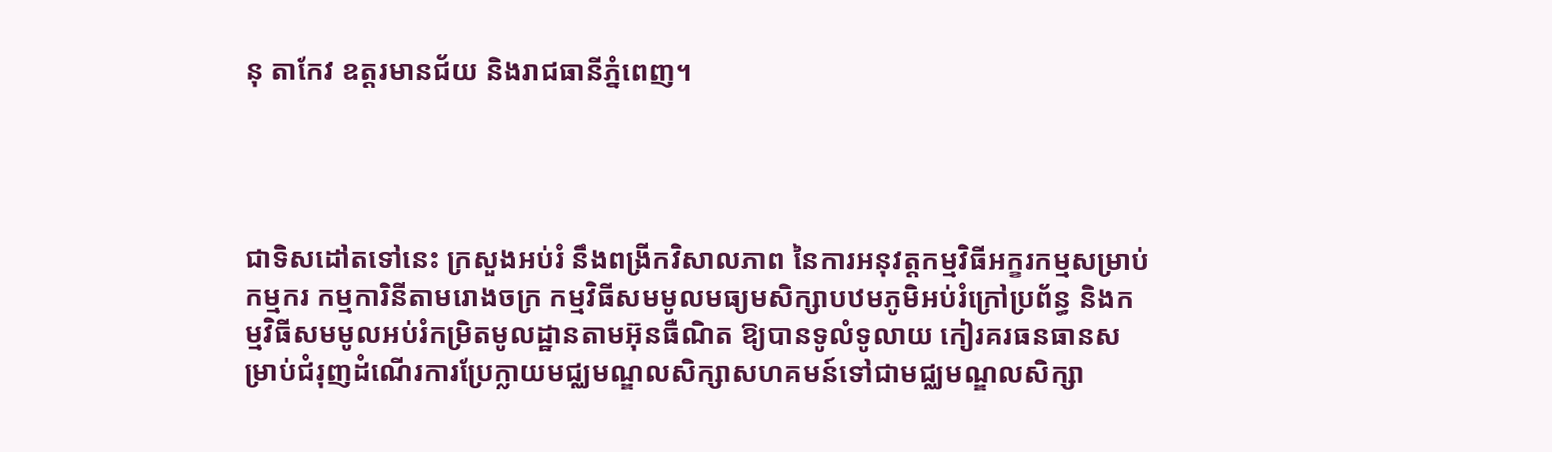នុ តាកែវ ឧត្តរមានជ័យ និងរាជធានីភ្នំពេញ។




ជាទិសដៅតទៅនេះ ក្រសួងអប់រំ នឹងពង្រីកវិសាលភាព នៃការអនុវត្តកម្មវិធីអក្ខរកម្មសម្រាប់កម្មករ កម្មការិនីតាមរោងចក្រ កម្មវិធីសមមូលមធ្យមសិក្សាបឋមភូមិអប់រំក្រៅប្រព័ន្ធ និងកម្មវិធីសមមូលអប់រំកម្រិតមូលដ្ឋានតាមអ៊ុនធឺណិត ឱ្យបានទូលំទូលាយ កៀរគរធនធានសម្រាប់ជំរុញដំណើរការប្រែក្លាយមជ្ឈមណ្ឌលសិក្សាសហគមន៍ទៅជាមជ្ឈមណ្ឌលសិក្សា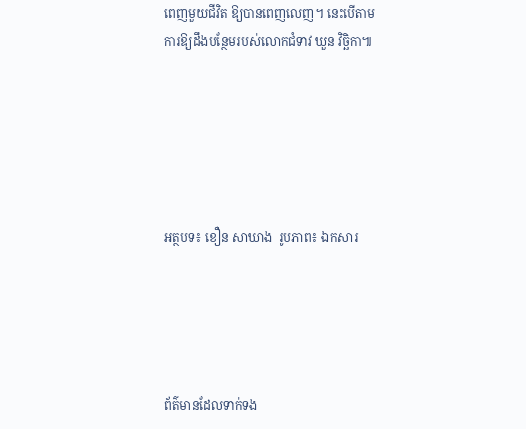ពេញមួយជីវិត ឱ្យបានពេញលេញ។ នេះបើតាមការឱ្យដឹងបន្ថែមរបស់លោកជំទាវ ឃួន វិច្ឆិកា៕






អត្ថបទ៖ ខឿន សាឃាង  រូបភាព៖ ឯកសារ





ព័ត៌មានដែលទាក់ទង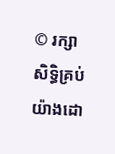© រក្សាសិទ្ធិគ្រប់យ៉ាងដោ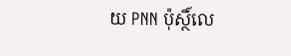យ PNN ប៉ុស្ថិ៍លេ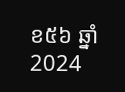ខ៥៦ ឆ្នាំ 2024